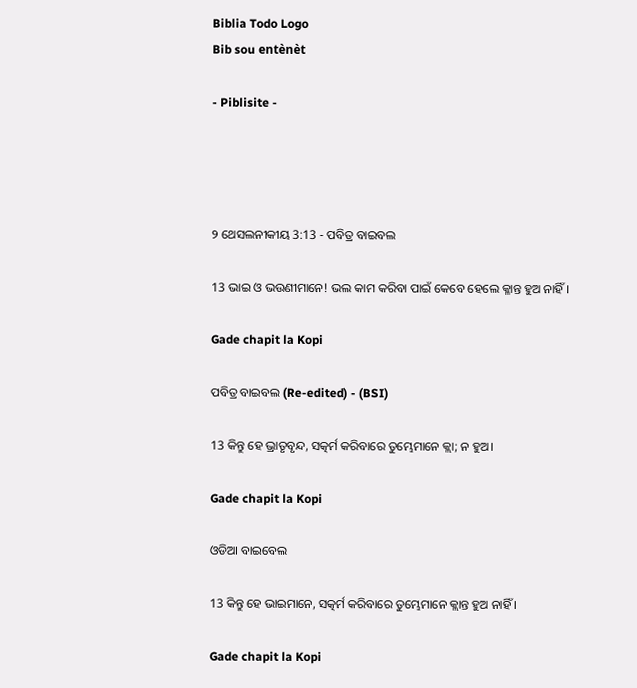Biblia Todo Logo
Bib sou entènèt

- Piblisite -




୨ ଥେସଲନୀକୀୟ 3:13 - ପବିତ୍ର ବାଇବଲ

13 ଭାଇ ଓ ଭଉଣୀମାନେ! ଭଲ କାମ କରିବା ପାଇଁ କେବେ ହେଲେ କ୍ଳାନ୍ତ ହୁଅ ନାହିଁ।

Gade chapit la Kopi

ପବିତ୍ର ବାଇବଲ (Re-edited) - (BSI)

13 କିନ୍ତୁ ହେ ଭ୍ରାତୃବୃନ୍ଦ, ସତ୍କର୍ମ କରିବାରେ ତୁମ୍ଭେମାନେ କ୍ଲା; ନ ହୁଅ।

Gade chapit la Kopi

ଓଡିଆ ବାଇବେଲ

13 କିନ୍ତୁ ହେ ଭାଇମାନେ, ସତ୍କର୍ମ କରିବାରେ ତୁମ୍ଭେମାନେ କ୍ଲାନ୍ତ ହୁଅ ନାହିଁ ।

Gade chapit la Kopi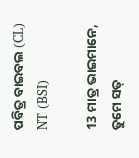ପବିତ୍ର ବାଇବଲ (CL) NT (BSI)

13 ମାତ୍ର ଭାଇମାନେ, ତୁମେ ସତ୍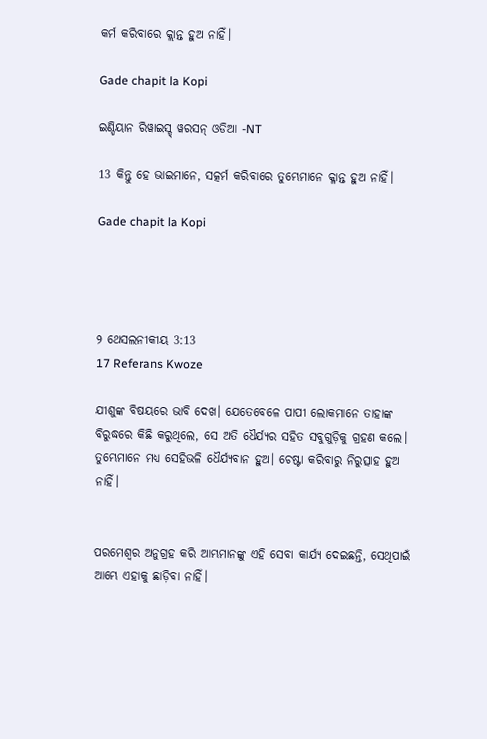କର୍ମ କରିବାରେ କ୍ଲାନ୍ତ ହୁଅ ନାହିଁ।

Gade chapit la Kopi

ଇଣ୍ଡିୟାନ ରିୱାଇସ୍ଡ୍ ୱରସନ୍ ଓଡିଆ -NT

13 କିନ୍ତୁ ହେ ଭାଇମାନେ, ସତ୍କର୍ମ କରିବାରେ ତୁମ୍ଭେମାନେ କ୍ଳାନ୍ତ ହୁଅ ନାହିଁ।

Gade chapit la Kopi




୨ ଥେସଲନୀକୀୟ 3:13
17 Referans Kwoze

ଯୀଶୁଙ୍କ ବିଷୟରେ ଭାବି ଦେଖ। ଯେତେବେଳେ ପାପୀ ଲୋକମାନେ ତାହାଙ୍କ ବିରୁଦ୍ଧରେ କିଛି କରୁଥିଲେ, ସେ ଅତି ଧୈର୍ଯ୍ୟର ସହିତ ସବୁଗୁଡ଼ିକୁ ଗ୍ରହଣ କଲେ। ତୁମ୍ଭେମାନେ ମଧ୍ୟ ସେହିଭଳି ଧୈର୍ଯ୍ୟବାନ ହୁଅ। ଚେଷ୍ଟା କରିବାରୁ ନିରୁତ୍ସାହ ହୁଅ ନାହିଁ।


ପରମେଶ୍ୱର ଅନୁଗ୍ରହ କରି ଆମ୍ଭମାନଙ୍କୁ ଏହି ସେବା କାର୍ଯ୍ୟ ଦେଇଛନ୍ତି, ସେଥିପାଇଁ ଆମ୍ଭେ ଏହାକୁ ଛାଡ଼ିବା ନାହିଁ।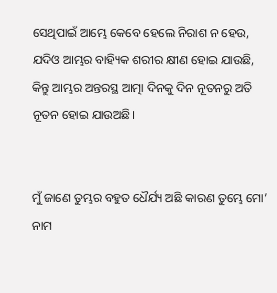ସେଥିପାଇଁ ଆମ୍ଭେ କେବେ ହେଲେ ନିରାଶ ନ ହେଉ, ଯଦିଓ ଆମ୍ଭର ବାହ୍ୟିକ ଶରୀର କ୍ଷୀଣ ହୋଇ ଯାଉଛି, କିନ୍ତୁ ଆମ୍ଭର ଅନ୍ତରସ୍ଥ ଆତ୍ମା ଦିନକୁ ଦିନ ନୂତନରୁ ଅତି ନୂତନ ହୋଇ ଯାଉଅଛି।


ମୁଁ ଜାଣେ ତୁମ୍ଭର ବହୁତ ଧୈର୍ଯ୍ୟ ଅଛି କାରଣ ତୁମ୍ଭେ ମୋ’ ନାମ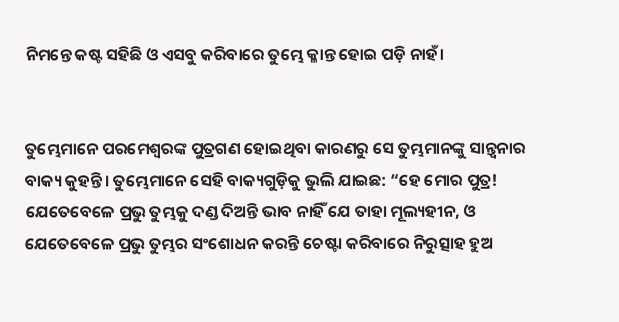ନିମନ୍ତେ କଷ୍ଟ ସହିଛି ଓ ଏସବୁ କରିବାରେ ତୁମ୍ଭେ କ୍ଳାନ୍ତ ହୋଇ ପଡ଼ି ନାହଁ।


ତୁମ୍ଭେମାନେ ପରମେଶ୍ୱରଙ୍କ ପୁତ୍ରଗଣ ହୋଇଥିବା କାରଣରୁ ସେ ତୁମ୍ଭମାନଙ୍କୁ ସାନ୍ତ୍ୱନାର ବାକ୍ୟ କୁହନ୍ତି। ତୁମ୍ଭେମାନେ ସେହି ବାକ୍ୟଗୁଡ଼ିକୁ ଭୁଲି ଯାଇଛ: “ହେ ମୋର ପୁତ୍ର! ଯେତେବେଳେ ପ୍ରଭୁ ତୁମ୍ଭକୁ ଦଣ୍ଡ ଦିଅନ୍ତି ଭାବ ନାହିଁ ଯେ ତାହା ମୂଲ୍ୟହୀନ, ଓ ଯେତେବେଳେ ପ୍ରଭୁ ତୁମ୍ଭର ସଂଶୋଧନ କରନ୍ତି ଚେଷ୍ଟା କରିବାରେ ନିରୁତ୍ସାହ ହୁଅ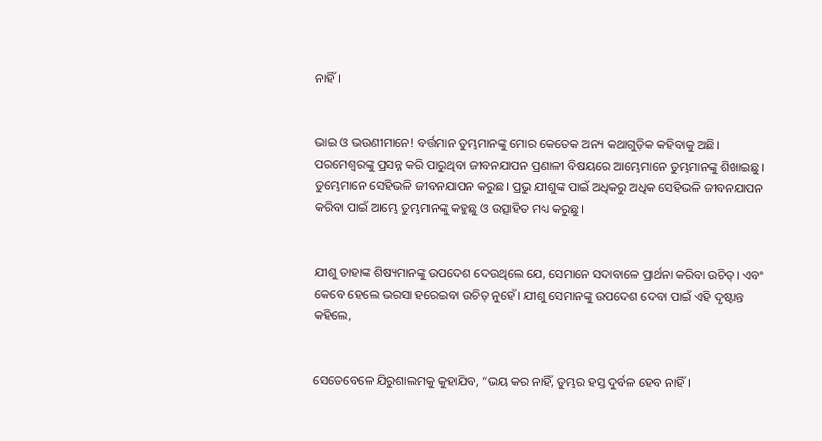ନାହିଁ।


ଭାଇ ଓ ଭଉଣୀମାନେ! ବର୍ତ୍ତମାନ ତୁମ୍ଭମାନଙ୍କୁ ମୋର କେତେକ ଅନ୍ୟ କଥାଗୁଡ଼ିକ କହିବାକୁ ଅଛି। ପରମେଶ୍ୱରଙ୍କୁ ପ୍ରସନ୍ନ କରି ପାରୁଥିବା ଜୀବନଯାପନ ପ୍ରଣାଳୀ ବିଷୟରେ ଆମ୍ଭେମାନେ ତୁମ୍ଭମାନଙ୍କୁ ଶିଖାଇଛୁ। ତୁମ୍ଭେମାନେ ସେହିଭଳି ଜୀବନଯାପନ କରୁଛ। ପ୍ରଭୁ ଯୀଶୁଙ୍କ ପାଇଁ ଅଧିକରୁ ଅଧିକ ସେହିଭଳି ଜୀବନଯାପନ କରିବା ପାଇଁ ଆମ୍ଭେ ତୁମ୍ଭମାନଙ୍କୁ କହୁଛୁ ଓ ଉତ୍ସାହିତ ମଧ୍ୟ କରୁଛୁ।


ଯୀଶୁ ତାହାଙ୍କ ଶିଷ୍ୟମାନଙ୍କୁ ଉପଦେଶ ଦେଉଥିଲେ ଯେ, ସେମାନେ ସଦାବାଳେ ପ୍ରାର୍ଥନା କରିବା ଉଚିତ୍। ଏବଂ କେବେ ହେଲେ ଭରସା ହରେଇବା ଉଚିତ୍ ନୁହେଁ। ଯୀଶୁ ସେମାନଙ୍କୁ ଉପଦେଶ ଦେବା ପାଇଁ ଏହି ଦୃଷ୍ଟାନ୍ତ କହିଲେ,


ସେତେବେଳେ ଯିରୁଶାଲମକୁ କୁହାଯିବ, “ଭୟ କର ନାହିଁ, ତୁମ୍ଭର ହସ୍ତ ଦୁର୍ବଳ ହେବ ନାହିଁ।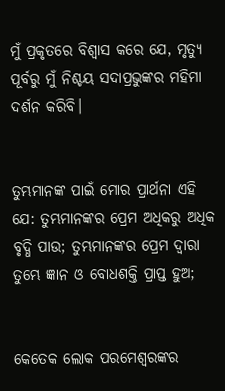ମୁଁ ପ୍ରକୃତରେ ବିଶ୍ୱାସ କରେ ଯେ, ମୃତ୍ୟୁ ପୂର୍ବରୁ ମୁଁ ନିଶ୍ଚୟ ସଦାପ୍ରଭୁଙ୍କର ମହିମା ଦର୍ଶନ କରିବି।


ତୁମ୍ଭମାନଙ୍କ ପାଇଁ ମୋର ପ୍ରାର୍ଥନା ଏହି ଯେ: ତୁମ୍ଭମାନଙ୍କର ପ୍ରେମ ଅଧିକରୁ ଅଧିକ ବୃଦ୍ଧି ପାଉ; ତୁମ୍ଭମାନଙ୍କର ପ୍ରେମ ଦ୍ୱାରା ତୁମ୍ଭେ ଜ୍ଞାନ ଓ ବୋଧଶକ୍ତି ପ୍ରାପ୍ତ ହୁଅ;


କେତେକ ଲୋକ ପରମେଶ୍ୱରଙ୍କର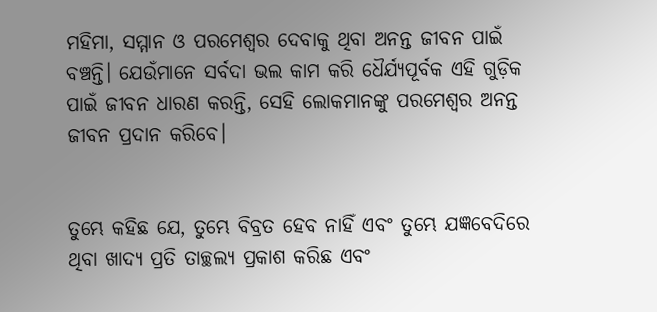ମହିମା, ସମ୍ମାନ ଓ ପରମେଶ୍ୱର ଦେବାକୁ ଥିବା ଅନନ୍ତ ଜୀବନ ପାଇଁ ବଞ୍ଚନ୍ତି। ଯେଉଁମାନେ ସର୍ବଦା ଭଲ କାମ କରି ଧୈର୍ଯ୍ୟପୂର୍ବକ ଏହି ଗୁଡ଼ିକ ପାଇଁ ଜୀବନ ଧାରଣ କରନ୍ତି, ସେହି ଲୋକମାନଙ୍କୁ ପରମେଶ୍ୱର ଅନନ୍ତ ଜୀବନ ପ୍ରଦାନ କରିବେ।


ତୁମ୍ଭେ କହିଛ ଯେ, ତୁମ୍ଭେ ବିବ୍ରତ ହେବ ନାହିଁ ଏବଂ ତୁମ୍ଭେ ଯଜ୍ଞବେଦିରେ ଥିବା ଖାଦ୍ୟ ପ୍ରତି ତାଚ୍ଛଲ୍ୟ ପ୍ରକାଶ କରିଛ ଏବଂ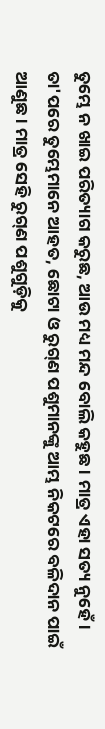ତୁମ୍ଭେ ନ ଖାଇ ପରିତ୍ୟାଗ କରୁଛ, ଆଉ ମଧ୍ୟ ମନ୍ଦ ବୋଲି କହୁଛ। ମାତ୍ର ଏହା ସତ୍ୟ ନୁହେଁ। ତା'ପରେ ତୁମ୍ଭେମାନେ ଆହତ, ଛୋଟା ଓ ରୁ‌ଗ୍‌ଣ ପଶୁମାନଙ୍କୁ ଆମ୍ଭ ନିକଟରେ ବଳିଦାନ ପାଇଁ ଆଣୁଛ। ମାତ୍ର ସେହି ରୁ‌ଗ୍‌ଣ ପଶୁଗୁଡ଼ିକୁ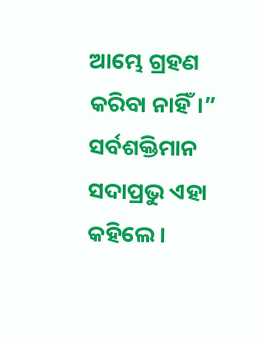ଆମ୍ଭେ ଗ୍ରହଣ କରିବା ନାହିଁ।” ସର୍ବଶକ୍ତିମାନ ସଦାପ୍ରଭୁ ଏହା କହିଲେ।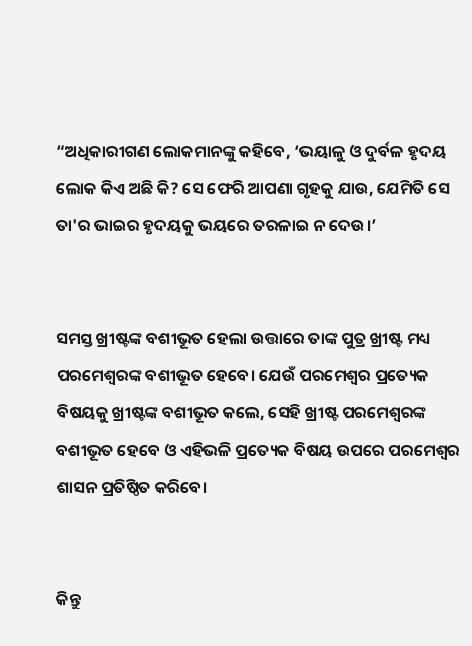“ଅଧିକାରୀଗଣ ଲୋକମାନଙ୍କୁ କହିବେ, ‘ଭୟାଳୁ ଓ ଦୁର୍ବଳ ହୃଦୟ ଲୋକ କିଏ ଅଛି କି? ସେ ଫେରି ଆପଣା ଗୃହକୁ ଯାଉ, ଯେମିତି ସେ ତା'ର ଭାଇର ହୃଦୟକୁ ଭୟରେ ତରଳାଇ ନ ଦେଉ।’


ସମସ୍ତ ଖ୍ରୀଷ୍ଟଙ୍କ ବଶୀଭୂତ ହେଲା ଉତ୍ତାରେ ତାଙ୍କ ପୁତ୍ର ଖ୍ରୀଷ୍ଟ ମଧ୍ୟ ପରମେଶ୍ୱରଙ୍କ ବଶୀଭୂତ ହେବେ। ଯେଉଁ ପରମେଶ୍ୱର ପ୍ରତ୍ୟେକ ବିଷୟକୁ ଖ୍ରୀଷ୍ଟଙ୍କ ବଶୀଭୂତ କଲେ, ସେହି ଖ୍ରୀଷ୍ଟ ପରମେଶ୍ୱରଙ୍କ ବଶୀଭୂତ ହେବେ ଓ ଏହିଭଳି ପ୍ରତ୍ୟେକ ବିଷୟ ଉପରେ ପରମେଶ୍ୱର ଶାସନ ପ୍ରତିଷ୍ଠିତ କରିବେ।


କିନ୍ତୁ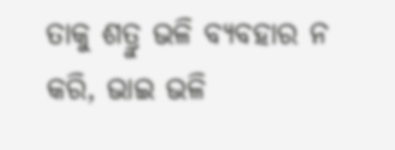ତାକୁ ଶତ୍ରୁ ଭଳି ବ୍ୟବହାର ନ କରି, ଭାଇ ଭଳି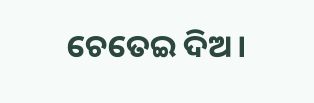ଚେତେଇ ଦିଅ।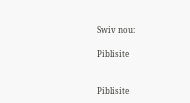Swiv nou:

Piblisite


Piblisite